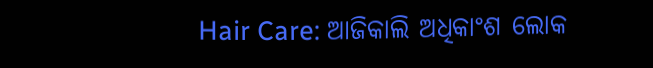Hair Care: ଆଜିକାଲି ଅଧିକାଂଶ ଲୋକ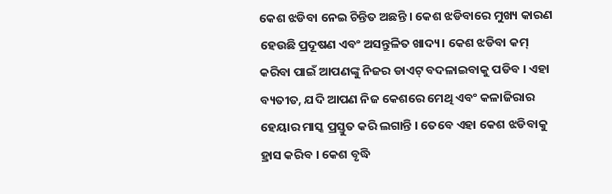କେଶ ଝଡିବା ନେଇ ଚିନ୍ତିତ ଅଛନ୍ତି । କେଶ ଝଡିବାରେ ମୁଖ୍ୟ କାରଣ ହେଉଛି ପ୍ରଦୂଷଣ ଏବଂ ଅସନ୍ତୁଳିତ ଖାଦ୍ୟ। କେଶ ଝଡିବା କମ୍ କରିବା ପାଇଁ ଆପଣଙ୍କୁ ନିଜର ଡାଏଟ୍ ବଦଳାଇବାକୁ ପଡିବ । ଏହା ବ୍ୟତୀତ, ଯଦି ଆପଣ ନିଜ କେଶରେ ମେଥି ଏବଂ କଳାଜିରାର ହେୟାର ମାସ୍କ ପ୍ରସ୍ତୁତ କରି ଲଗାନ୍ତି । ତେବେ ଏହା କେଶ ଝଡିବାକୁ ହ୍ରାସ କରିବ । କେଶ ବୃଦ୍ଧି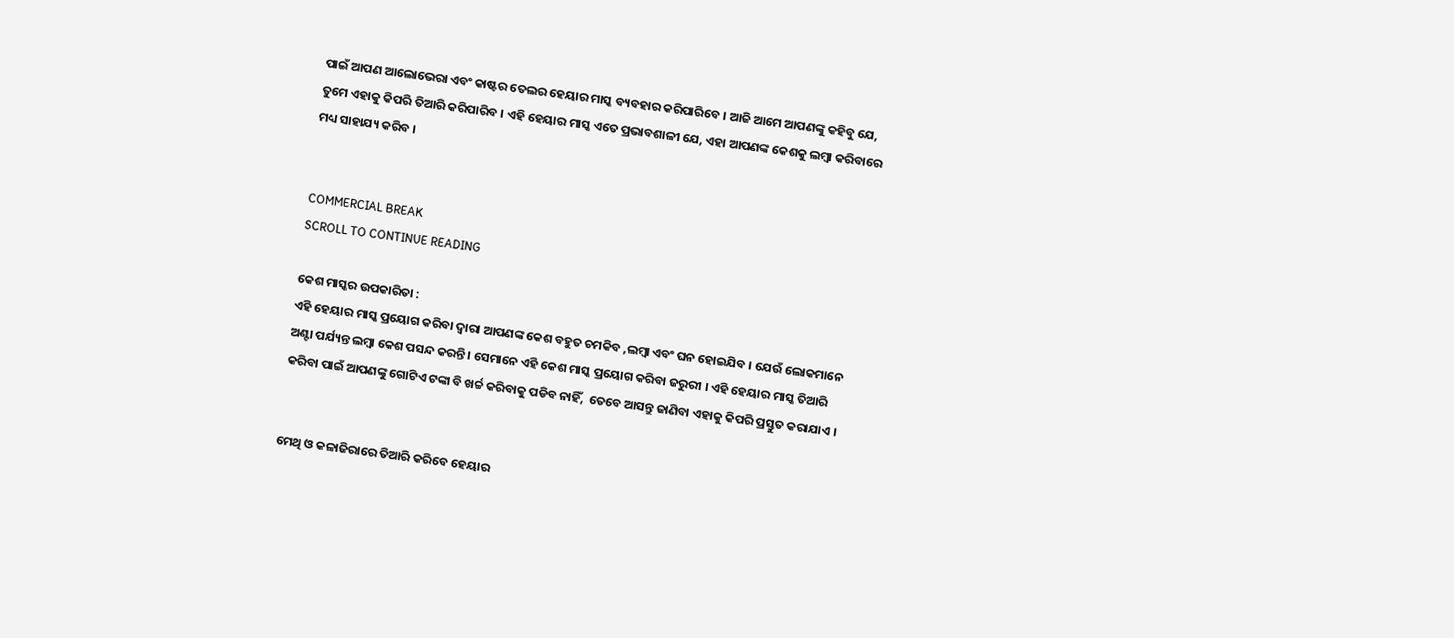ପାଇଁ ଆପଣ ଆଲୋଭେରା ଏବଂ କାଷ୍ଟର ତେଲର ହେୟାର ମାସ୍କ ବ୍ୟବହାର କରିପାରିବେ । ଆଜି ଆମେ ଆପଣଙ୍କୁ କହିବୁ ଯେ, ତୁମେ ଏହାକୁ କିପରି ତିଆରି କରିପାରିବ । ଏହି ହେୟାର ମାସ୍କ ଏତେ ପ୍ରଭାବଶାଳୀ ଯେ, ଏହା ଆପଣଙ୍କ କେଶକୁ ଲମ୍ବା କରିବାରେ ମଧ୍ୟ ସାହାଯ୍ୟ କରିବ ।


COMMERCIAL BREAK
SCROLL TO CONTINUE READING

କେଶ ମାସ୍କର ଉପକାରିତା :
ଏହି ହେୟାର ମାସ୍କ ପ୍ରୟୋଗ କରିବା ଦ୍ବାରା ଆପଣଙ୍କ କେଶ ବହୁତ ଚମକିବ ,ଲମ୍ବା ଏବଂ ଘନ ହୋଇଯିବ । ଯେଉଁ ଲୋକମାନେ ଅଣ୍ଟା ପର୍ଯ୍ୟନ୍ତ ଲମ୍ବା କେଶ ପସନ୍ଦ କରନ୍ତି । ସେମାନେ ଏହି କେଶ ମାସ୍କ ପ୍ରୟୋଗ କରିବା ଜରୁରୀ । ଏହି ହେୟାର ମାସ୍କ ତିଆରି କରିବା ପାଇଁ ଆପଣଙ୍କୁ ଗୋଟିଏ ଟଙ୍କା ବି ଖର୍ଚ୍ଚ କରିବାକୁ ପଡିବ ନାହିଁ,  ତେବେ ଆସନ୍ତୁ ଜାଣିବା ଏହାକୁ କିପରି ପ୍ରସ୍ତୁତ କରାଯାଏ ।


ମେଥି ଓ କଳାଜିରାରେ ତିଆରି କରିବେ ହେୟାର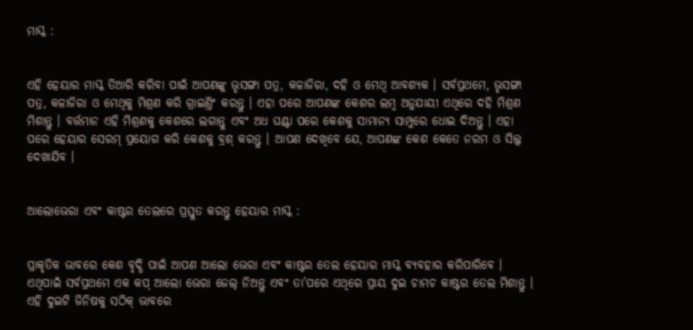ମାସ୍କ :


ଏହି ହେୟାର ମାସ୍କ ତିଆରି କରିବା ପାଇଁ ଆପଣଙ୍କୁ ଭୃସଙ୍ଗା ପତ୍ର, କଳାଜିରା, ଦହି ଓ ମେଥି ଆବଶ୍ୟକ । ସର୍ବପ୍ରଥମେ, ଭୃସଙ୍ଗା ପତ୍ର, କଳାଜିରା ଓ ମେଥିକୁ ମିଶ୍ରଣ କରି ଗ୍ରାଇଣ୍ତିଂ କରନ୍ତୁ । ଏହା ପରେ ଆପଣଙ୍କ କେଶର ଲମ୍ବ ଅନୁଯାୟୀ ଏଥିରେ ଦହି ମିଶ୍ରଣ ମିଶାନ୍ତୁ । ବର୍ତ୍ତମାନ ଏହି ମିଶ୍ରଣକୁ କେଶରେ ଲଗାନ୍ତୁ ଏବଂ ଅଧ ଘଣ୍ଟା ପରେ କେଶକୁ ସାମାନ୍ୟ ସାମ୍ପୁରେ ଧୋଇ ଦିଅନ୍ତୁ । ଏହା ପରେ ହେୟାର ସେରମ୍ ପ୍ରୟୋଗ କରି କେଶକୁ ବ୍ରଶ୍ କରନ୍ତୁ । ଆପଣ ଦେଖିବେ ଯେ, ଆପଣଙ୍କ କେଶ କେତେ ନରମ ଓ ସିଲ୍କ ଦେଖାଯିବ ।


ଆଲୋଭେରା ଏବଂ କାଷ୍ଟର ତେଲରେ ପ୍ରସ୍ତୁତ କରନ୍ତୁ ହେୟାର ମାସ୍କ :


ପ୍ରାକୃତିକ ଭାବରେ କେଶ ବୃଦ୍ଧି ପାଇଁ ଆପଣ ଆଲୋ ଭେରା ଏବଂ କାଷ୍ଟର ତେଲ ହେୟାର ମାସ୍କ ବ୍ୟବହାର କରିପାରିବେ । ଏଥିପାଇଁ ସର୍ବପ୍ରଥମେ ଏକ କପ୍ ଆଲୋ ଭେରା ଜେଲ୍ ନିଅନ୍ତୁ ଏବଂ ତା’ପରେ ଏଥିରେ ପ୍ରାୟ ଦୁଇ ଚାମଚ କାଷ୍ଟର ତେଲ ମିଶାନ୍ତୁ । ଏହି ଦୁଇଟି ଜିନିଷକୁ ସଠିକ୍ ଭାବରେ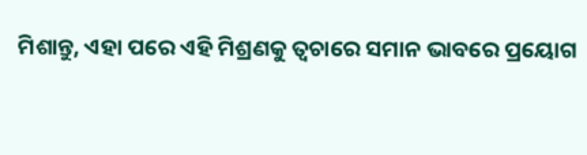ମିଶାନ୍ତୁ, ଏହା ପରେ ଏହି ମିଶ୍ରଣକୁ ତ୍ୱଚାରେ ସମାନ ଭାବରେ ପ୍ରୟୋଗ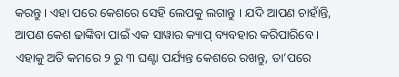କରନ୍ତୁ । ଏହା ପରେ କେଶରେ ସେହି ଲେପକୁ ଲଗାନ୍ତୁ । ଯଦି ଆପଣ ଚାହାଁନ୍ତି, ଆପଣ କେଶ ଢାଙ୍କିବା ପାଇଁ ଏକ ସାୱାର କ୍ୟାପ୍ ବ୍ୟବହାର କରିପାରିବେ । ଏହାକୁ ଅତି କମରେ ୨ ରୁ ୩ ଘଣ୍ଟା ପର୍ଯ୍ୟନ୍ତ କେଶରେ ରଖନ୍ତୁ, ତା’ପରେ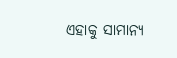ଏହାକୁ ସାମାନ୍ୟ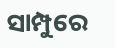ସାମ୍ପୁରେ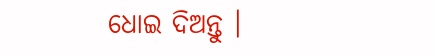ଧୋଇ ଦିଅନ୍ତୁ ।